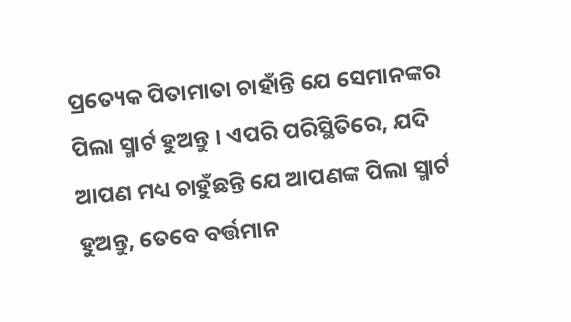ପ୍ରତ୍ୟେକ ପିତାମାତା ଚାହାଁନ୍ତି ଯେ ସେମାନଙ୍କର ପିଲା ସ୍ମାର୍ଟ ହୁଅନ୍ତୁ । ଏପରି ପରିସ୍ଥିତିରେ, ଯଦି ଆପଣ ମଧ୍ୟ ଚାହୁଁଛନ୍ତି ଯେ ଆପଣଙ୍କ ପିଲା ସ୍ମାର୍ଟ ହୁଅନ୍ତୁ, ତେବେ ବର୍ତ୍ତମାନ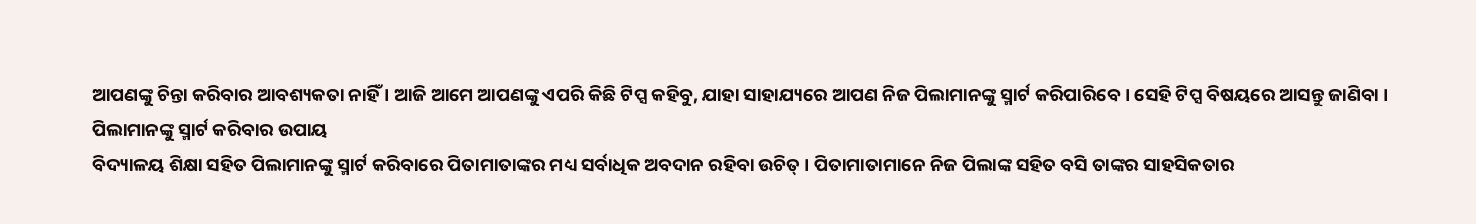ଆପଣଙ୍କୁ ଚିନ୍ତା କରିବାର ଆବଶ୍ୟକତା ନାହିଁ । ଆଜି ଆମେ ଆପଣଙ୍କୁ ଏପରି କିଛି ଟିପ୍ସ କହିବୁ, ଯାହା ସାହାଯ୍ୟରେ ଆପଣ ନିଜ ପିଲାମାନଙ୍କୁ ସ୍ମାର୍ଟ କରିପାରିବେ । ସେହି ଟିପ୍ସ ବିଷୟରେ ଆସନ୍ତୁ ଜାଣିବା ।
ପିଲାମାନଙ୍କୁ ସ୍ମାର୍ଟ କରିବାର ଉପାୟ
ବିଦ୍ୟାଳୟ ଶିକ୍ଷା ସହିତ ପିଲାମାନଙ୍କୁ ସ୍ମାର୍ଟ କରିବାରେ ପିତାମାତାଙ୍କର ମଧ୍ୟ ସର୍ବାଧିକ ଅବଦାନ ରହିବା ଉଚିତ୍ । ପିତାମାତାମାନେ ନିଜ ପିଲାଙ୍କ ସହିତ ବସି ତାଙ୍କର ସାହସିକତାର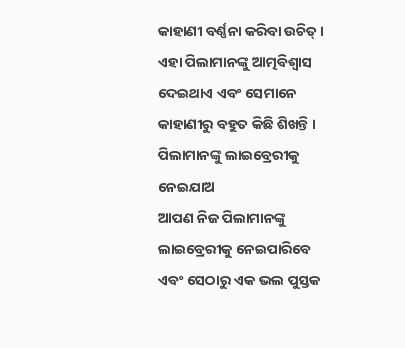କାହାଣୀ ବର୍ଣ୍ଣନା କରିବା ଉଚିତ୍ । ଏହା ପିଲାମାନଙ୍କୁ ଆତ୍ମବିଶ୍ୱାସ ଦେଇଥାଏ ଏବଂ ସେମାନେ କାହାଣୀରୁ ବହୁତ କିଛି ଶିଖନ୍ତି ।
ପିଲାମାନଙ୍କୁ ଲାଇବ୍ରେରୀକୁ ନେଇଯାଅ
ଆପଣ ନିଜ ପିଲାମାନଙ୍କୁ ଲାଇବ୍ରେରୀକୁ ନେଇପାରିବେ ଏବଂ ସେଠାରୁ ଏକ ଭଲ ପୁସ୍ତକ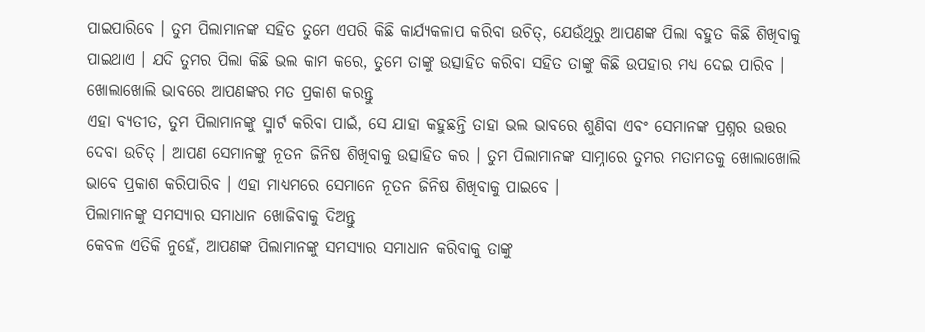ପାଇପାରିବେ । ତୁମ ପିଲାମାନଙ୍କ ସହିତ ତୁମେ ଏପରି କିଛି କାର୍ଯ୍ୟକଳାପ କରିବା ଉଚିତ୍, ଯେଉଁଥିରୁ ଆପଣଙ୍କ ପିଲା ବହୁତ କିଛି ଶିଖିବାକୁ ପାଇଥାଏ । ଯଦି ତୁମର ପିଲା କିଛି ଭଲ କାମ କରେ, ତୁମେ ତାଙ୍କୁ ଉତ୍ସାହିତ କରିବା ସହିତ ତାଙ୍କୁ କିଛି ଉପହାର ମଧ୍ୟ ଦେଇ ପାରିବ ।
ଖୋଲାଖୋଲି ଭାବରେ ଆପଣଙ୍କର ମତ ପ୍ରକାଶ କରନ୍ତୁ
ଏହା ବ୍ୟତୀତ, ତୁମ ପିଲାମାନଙ୍କୁ ସ୍ମାର୍ଟ କରିବା ପାଇଁ, ସେ ଯାହା କହୁଛନ୍ତି ତାହା ଭଲ ଭାବରେ ଶୁଣିବା ଏବଂ ସେମାନଙ୍କ ପ୍ରଶ୍ନର ଉତ୍ତର ଦେବା ଉଚିତ୍ । ଆପଣ ସେମାନଙ୍କୁ ନୂତନ ଜିନିଷ ଶିଖିବାକୁ ଉତ୍ସାହିତ କର । ତୁମ ପିଲାମାନଙ୍କ ସାମ୍ନାରେ ତୁମର ମତାମତକୁ ଖୋଲାଖୋଲି ଭାବେ ପ୍ରକାଶ କରିପାରିବ । ଏହା ମାଧ୍ୟମରେ ସେମାନେ ନୂତନ ଜିନିଷ ଶିଖିବାକୁ ପାଇବେ ।
ପିଲାମାନଙ୍କୁ ସମସ୍ୟାର ସମାଧାନ ଖୋଜିବାକୁ ଦିଅନ୍ତୁ
କେବଳ ଏତିକି ନୁହେଁ, ଆପଣଙ୍କ ପିଲାମାନଙ୍କୁ ସମସ୍ୟାର ସମାଧାନ କରିବାକୁ ତାଙ୍କୁ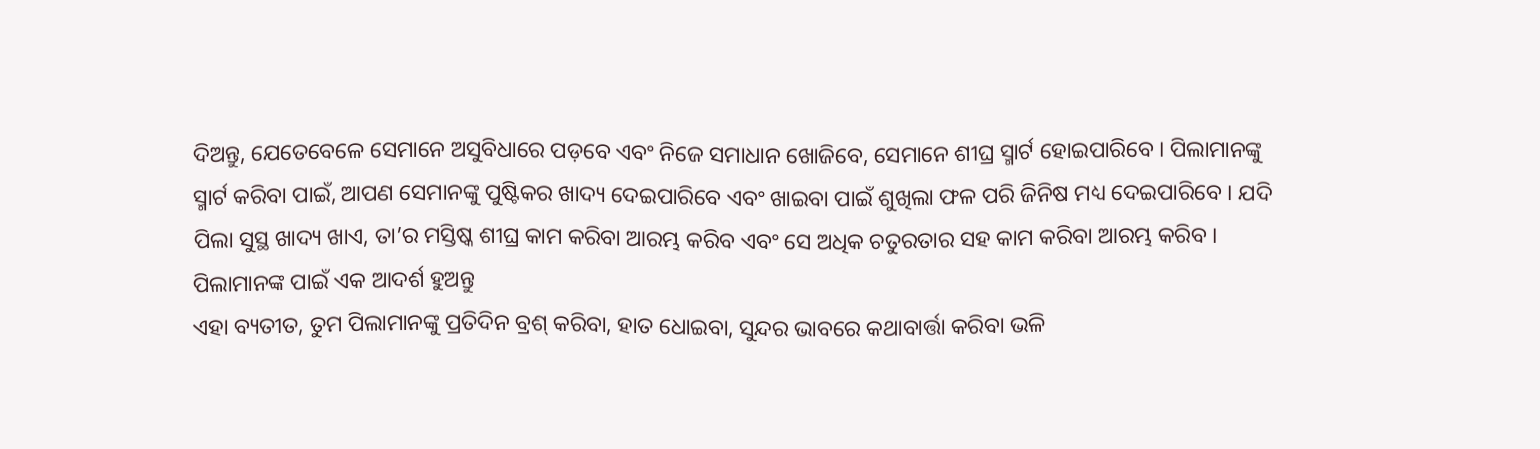ଦିଅନ୍ତୁ, ଯେତେବେଳେ ସେମାନେ ଅସୁବିଧାରେ ପଡ଼ବେ ଏବଂ ନିଜେ ସମାଧାନ ଖୋଜିବେ, ସେମାନେ ଶୀଘ୍ର ସ୍ମାର୍ଟ ହୋଇପାରିବେ । ପିଲାମାନଙ୍କୁ ସ୍ମାର୍ଟ କରିବା ପାଇଁ, ଆପଣ ସେମାନଙ୍କୁ ପୁଷ୍ଟିକର ଖାଦ୍ୟ ଦେଇପାରିବେ ଏବଂ ଖାଇବା ପାଇଁ ଶୁଖିଲା ଫଳ ପରି ଜିନିଷ ମଧ୍ୟ ଦେଇପାରିବେ । ଯଦି ପିଲା ସୁସ୍ଥ ଖାଦ୍ୟ ଖାଏ, ତା’ର ମସ୍ତିଷ୍କ ଶୀଘ୍ର କାମ କରିବା ଆରମ୍ଭ କରିବ ଏବଂ ସେ ଅଧିକ ଚତୁରତାର ସହ କାମ କରିବା ଆରମ୍ଭ କରିବ ।
ପିଲାମାନଙ୍କ ପାଇଁ ଏକ ଆଦର୍ଶ ହୁଅନ୍ତୁ
ଏହା ବ୍ୟତୀତ, ତୁମ ପିଲାମାନଙ୍କୁ ପ୍ରତିଦିନ ବ୍ରଶ୍ କରିବା, ହାତ ଧୋଇବା, ସୁନ୍ଦର ଭାବରେ କଥାବାର୍ତ୍ତା କରିବା ଭଳି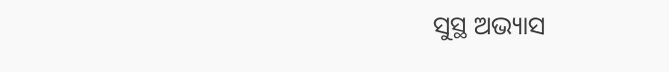ସୁସ୍ଥ ଅଭ୍ୟାସ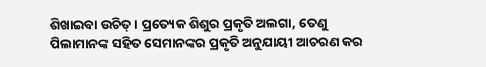ଶିଖାଇବା ଉଚିତ୍ । ପ୍ରତ୍ୟେକ ଶିଶୁର ପ୍ରକୃତି ଅଲଗା, ତେଣୁ ପିଲାମାନଙ୍କ ସହିତ ସେମାନଙ୍କର ପ୍ରକୃତି ଅନୁଯାୟୀ ଆଚରଣ କର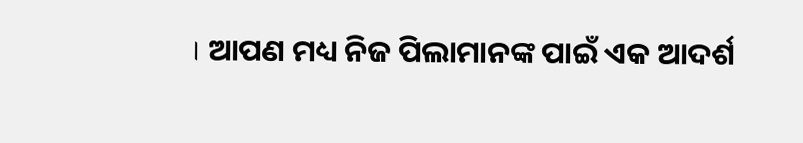। ଆପଣ ମଧ୍ୟ ନିଜ ପିଲାମାନଙ୍କ ପାଇଁ ଏକ ଆଦର୍ଶ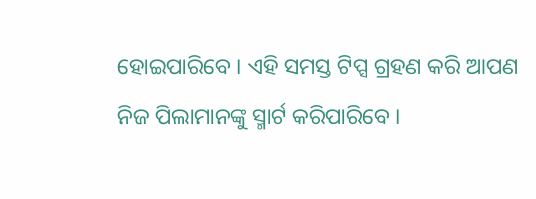ହୋଇପାରିବେ । ଏହି ସମସ୍ତ ଟିପ୍ସ ଗ୍ରହଣ କରି ଆପଣ ନିଜ ପିଲାମାନଙ୍କୁ ସ୍ମାର୍ଟ କରିପାରିବେ ।